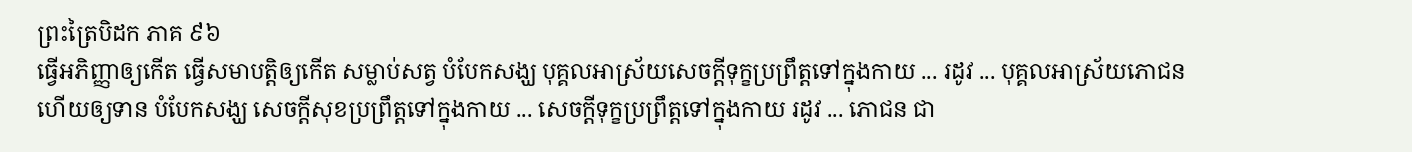ព្រះត្រៃបិដក ភាគ ៩៦
ធ្វើអភិញ្ញាឲ្យកើត ធ្វើសមាបត្តិឲ្យកើត សម្លាប់សត្វ បំបែកសង្ឃ បុគ្គលអាស្រ័យសេចក្តីទុក្ខប្រព្រឹត្តទៅក្នុងកាយ ... រដូវ ... បុគ្គលអាស្រ័យភោជន ហើយឲ្យទាន បំបែកសង្ឃ សេចក្តីសុខប្រព្រឹត្តទៅក្នុងកាយ ... សេចក្តីទុក្ខប្រព្រឹត្តទៅក្នុងកាយ រដូវ ... ភោជន ជា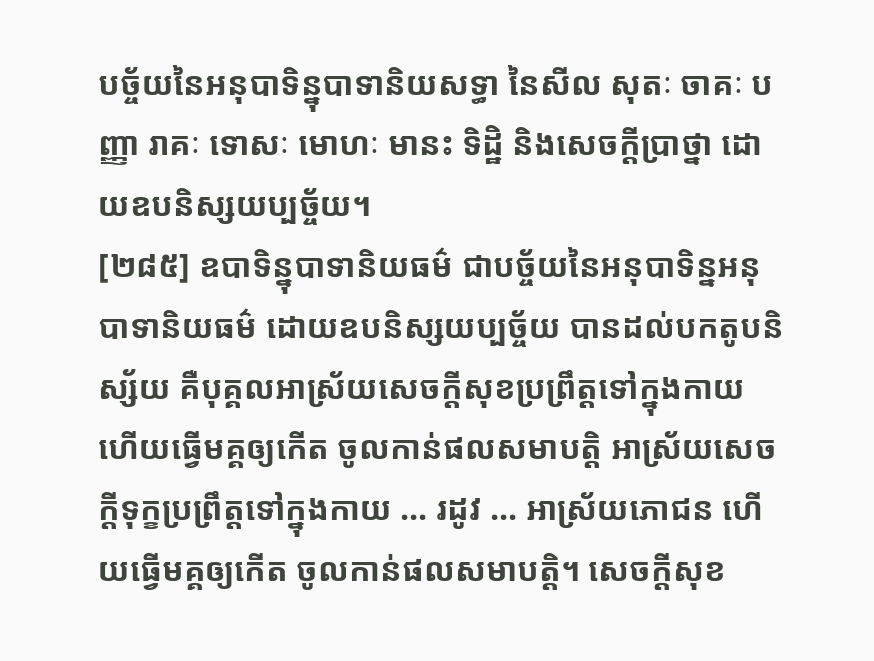បច្ច័យនៃអនុបាទិន្នុបាទានិយសទ្ធា នៃសីល សុតៈ ចាគៈ បញ្ញា រាគៈ ទោសៈ មោហៈ មានះ ទិដ្ឋិ និងសេចក្តីប្រាថ្នា ដោយឧបនិស្សយប្បច្ច័យ។
[២៨៥] ឧបាទិន្នុបាទានិយធម៌ ជាបច្ច័យនៃអនុបាទិន្នអនុបាទានិយធម៌ ដោយឧបនិស្សយប្បច្ច័យ បានដល់បកតូបនិស្ស័យ គឺបុគ្គលអាស្រ័យសេចក្តីសុខប្រព្រឹត្តទៅក្នុងកាយ ហើយធ្វើមគ្គឲ្យកើត ចូលកាន់ផលសមាបត្តិ អាស្រ័យសេចក្តីទុក្ខប្រព្រឹត្តទៅក្នុងកាយ ... រដូវ ... អាស្រ័យភោជន ហើយធ្វើមគ្គឲ្យកើត ចូលកាន់ផលសមាបត្តិ។ សេចក្តីសុខ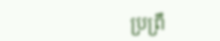ប្រព្រឹ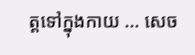ត្តទៅក្នុងកាយ ... សេច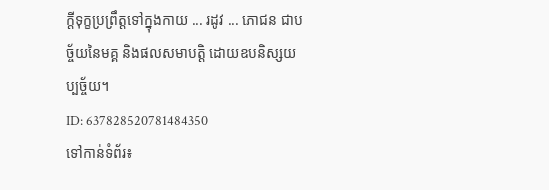ក្តីទុក្ខប្រព្រឹត្តទៅក្នុងកាយ ... រដូវ ... ភោជន ជាបច្ច័យនៃមគ្គ និងផលសមាបត្តិ ដោយឧបនិស្សយប្បច្ច័យ។
ID: 637828520781484350
ទៅកាន់ទំព័រ៖